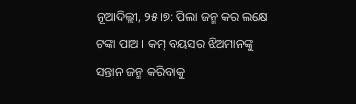ନୂଆଦିଲ୍ଲୀ, ୨୫।୭: ପିଲା ଜନ୍ମ କର ଲକ୍ଷେ ଟଙ୍କା ପାଅ । କମ୍ ବୟସର ଝିଅମାନଙ୍କୁ ସନ୍ତାନ ଜନ୍ମ କରିବାକୁ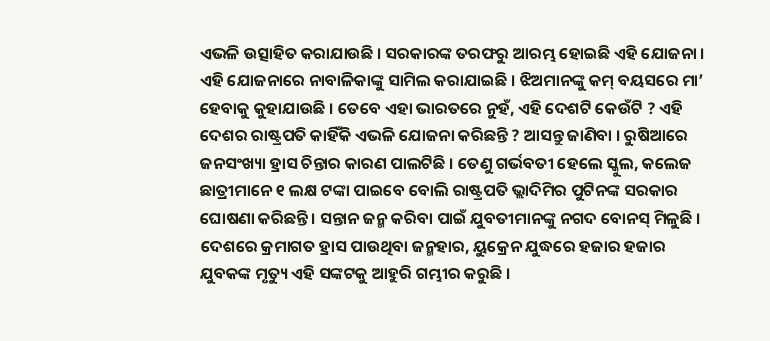ଏଭଳି ଉତ୍ସାହିତ କରାଯାଉଛି । ସରକାରଙ୍କ ତରଫରୁ ଆରମ୍ଭ ହୋଇଛି ଏହି ଯୋଜନା । ଏହି ଯୋଜନାରେ ନାବାଳିକାଙ୍କୁ ସାମିଲ କରାଯାଇଛି । ଝିଅମାନଙ୍କୁ କମ୍ ବୟସରେ ମା’ ହେବାକୁ କୁହାଯାଉଛି । ତେବେ ଏହା ଭାରତରେ ନୁହଁ, ଏହି ଦେଶଟି କେଉଁଟି ? ଏହି ଦେଶର ରାଷ୍ଟ୍ରପତି କାହିଁକି ଏଭଳି ଯୋଜନା କରିଛନ୍ତି ? ଆସନ୍ତୁ ଜାଣିବା । ରୁଷିଆରେ ଜନସଂଖ୍ୟା ହ୍ରାସ ଚିନ୍ତାର କାରଣ ପାଲଟିଛି । ତେଣୁ ଗର୍ଭବତୀ ହେଲେ ସ୍କୁଲ, କଲେଜ ଛାତ୍ରୀମାନେ ୧ ଲକ୍ଷ ଟଙ୍କା ପାଇବେ ବୋଲି ରାଷ୍ଟ୍ରପତି ଭ୍ଲାଦିମିର ପୁଟିନଙ୍କ ସରକାର ଘୋଷଣା କରିଛନ୍ତି । ସନ୍ତାନ ଜନ୍ମ କରିବା ପାଇଁ ଯୁବତୀମାନଙ୍କୁ ନଗଦ ବୋନସ୍ ମିଳୁଛି । ଦେଶରେ କ୍ରମାଗତ ହ୍ରାସ ପାଉଥିବା ଜନ୍ମହାର, ୟୁକ୍ରେନ ଯୁଦ୍ଧରେ ହଜାର ହଜାର ଯୁବକଙ୍କ ମୃତ୍ୟୁ ଏହି ସଙ୍କଟକୁ ଆହୁରି ଗମ୍ଭୀର କରୁଛି ।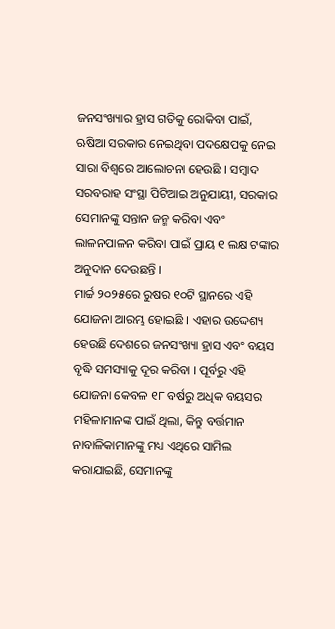ଜନସଂଖ୍ୟାର ହ୍ରାସ ଗତିକୁ ରୋକିବା ପାଇଁ, ଋଷିଆ ସରକାର ନେଇଥିବା ପଦକ୍ଷେପକୁ ନେଇ ସାରା ବିଶ୍ୱରେ ଆଲୋଚନା ହେଉଛି । ସମ୍ବାଦ ସରବରାହ ସଂସ୍ଥା ପିଟିଆଇ ଅନୁଯାୟୀ, ସରକାର ସେମାନଙ୍କୁ ସନ୍ତାନ ଜନ୍ମ କରିବା ଏବଂ ଲାଳନପାଳନ କରିବା ପାଇଁ ପ୍ରାୟ ୧ ଲକ୍ଷ ଟଙ୍କାର ଅନୁଦାନ ଦେଉଛନ୍ତି ।
ମାର୍ଚ୍ଚ ୨୦୨୫ରେ ରୁଷର ୧୦ଟି ସ୍ଥାନରେ ଏହି ଯୋଜନା ଆରମ୍ଭ ହୋଇଛି । ଏହାର ଉଦ୍ଦେଶ୍ୟ ହେଉଛି ଦେଶରେ ଜନସଂଖ୍ୟା ହ୍ରାସ ଏବଂ ବୟସ ବୃଦ୍ଧି ସମସ୍ୟାକୁ ଦୂର କରିବା । ପୂର୍ବରୁ ଏହି ଯୋଜନା କେବଳ ୧୮ ବର୍ଷରୁ ଅଧିକ ବୟସର ମହିଳାମାନଙ୍କ ପାଇଁ ଥିଲା, କିନ୍ତୁ ବର୍ତ୍ତମାନ ନାବାଳିକାମାନଙ୍କୁ ମଧ୍ୟ ଏଥିରେ ସାମିଲ କରାଯାଇଛି, ସେମାନଙ୍କୁ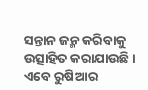ସନ୍ତାନ ଜନ୍ମ କରିବାକୁ ଉତ୍ସାହିତ କରାଯାଉଛି । ଏବେ ରୁଷିଆର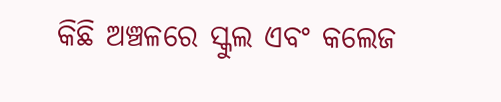କିଛି ଅଞ୍ଚଳରେ ସ୍କୁଲ ଏବଂ କଲେଜ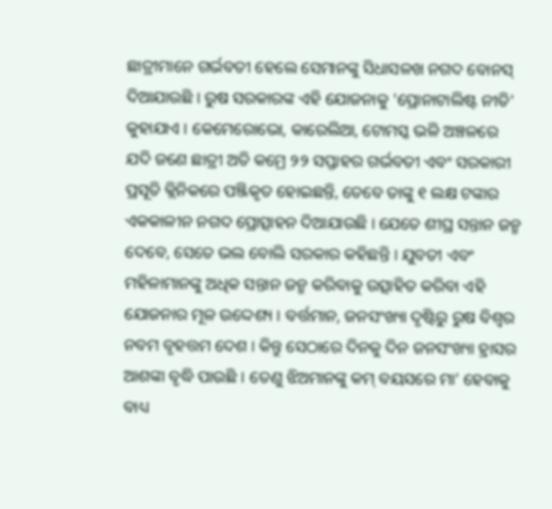ଛାତ୍ରୀମାନେ ଗର୍ଭବତୀ ହେଲେ ସେମାନଙ୍କୁ ସିଧାସଳଖ ନଗଦ ବୋନସ୍ ଦିଆଯାଉଛି । ରୁଷ ସରକାରଙ୍କ ଏହି ଯୋଜନାକୁ 'ପ୍ରୋନାଟାଲିଷ୍ଟ ନୀତି' କୁହାଯାଏ । କେମେରୋଭୋ, କାରେଲିଆ, ଟୋମସ୍କ ଭଳି ଅଞ୍ଚଳରେ ଯଦି ଜଣେ ଛାତ୍ରୀ ଅତି କମ୍ରେ ୨୨ ସପ୍ତାହର ଗର୍ଭବତୀ ଏବଂ ସରକାରୀ ପ୍ରସୂତି କ୍ଲିନିକରେ ପଞ୍ଜିକୃତ ହୋଇଛନ୍ତି, ତେବେ ତାଙ୍କୁ ୧ ଲକ୍ଷ ଟଙ୍କାର ଏକକାଳୀନ ନଗଦ ପ୍ରୋତ୍ସାହନ ଦିଆଯାଉଛି । ଯେତେ ଶୀଘ୍ର ସନ୍ତାନ ଜନ୍ମ ଦେବେ, ସେତେ ଭଲ ବୋଲି ସରକାର କହିଛନ୍ତି । ଯୁବତୀ ଏବଂ ମହିଳାମାନଙ୍କୁ ଅଧିକ ସନ୍ତାନ ଜନ୍ମ କରିବାକୁ ଉତ୍ସାହିତ କରିବା ଏହି ଯୋଜନାର ମୂଳ ଉଦ୍ଦେଶ୍ୟ । ବର୍ତ୍ତମାନ, ଜନସଂଖ୍ୟା ଦୃଷ୍ଟିରୁ ରୁଷ ବିଶ୍ୱର ନବମ ବୃହତ୍ତମ ଦେଶ । କିନ୍ତୁ ସେଠାରେ ଦିନକୁ ଦିନ ଜନସଂଖ୍ୟା ହ୍ରାସର ଆଶଙ୍କା ବୃଦ୍ଧି ପାଉଛି । ତେଣୁ ଝିଅମାନଙ୍କୁ କମ୍ ବୟସରେ ମା’ ହେବାକୁ ବାଧ୍ୟ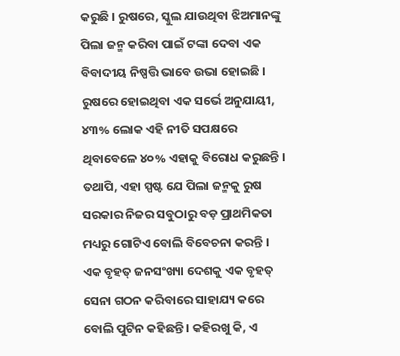କରୁଛି । ରୁଷରେ, ସ୍କୁଲ ଯାଉଥିବା ଝିଅମାନଙ୍କୁ ପିଲା ଜନ୍ମ କରିବା ପାଇଁ ଟଙ୍କା ଦେବା ଏକ ବିବାଦୀୟ ନିଷ୍ପତ୍ତି ଭାବେ ଉଭା ହୋଇଛି ।
ରୁଷରେ ହୋଇଥିବା ଏକ ସର୍ଭେ ଅନୁଯାୟୀ, ୪୩% ଲୋକ ଏହି ନୀତି ସପକ୍ଷରେ ଥିବାବେଳେ ୪୦% ଏହାକୁ ବିରୋଧ କରୁଛନ୍ତି । ତଥାପି, ଏହା ସ୍ପଷ୍ଟ ଯେ ପିଲା ଜନ୍ମକୁ ରୁଷ ସରକାର ନିଜର ସବୁଠାରୁ ବଡ଼ ପ୍ରାଥମିକତା ମଧ୍ୟରୁ ଗୋଟିଏ ବୋଲି ବିବେଚନା କରନ୍ତି । ଏକ ବୃହତ୍ ଜନସଂଖ୍ୟା ଦେଶକୁ ଏକ ବୃହତ୍ ସେନା ଗଠନ କରିବାରେ ସାହାଯ୍ୟ କରେ ବୋଲି ପୁଟିନ କହିଛନ୍ତି । କହିରଖୁ କି, ଏ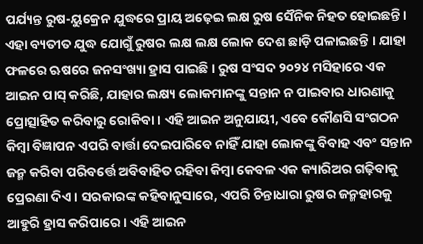ପର୍ଯ୍ୟନ୍ତ ରୁଷ-ୟୁକ୍ରେନ ଯୁଦ୍ଧରେ ପ୍ରାୟ ଅଢ଼େଇ ଲକ୍ଷ ରୁଷ ସୈନିକ ନିହତ ହୋଇଛନ୍ତି । ଏହା ବ୍ୟତୀତ ଯୁଦ୍ଧ ଯୋଗୁଁ ରୁଷର ଲକ୍ଷ ଲକ୍ଷ ଲୋକ ଦେଶ ଛାଡ଼ି ପଳାଇଛନ୍ତି । ଯାହା ଫଳରେ ଋଷରେ ଜନସଂଖ୍ୟା ହ୍ରାସ ପାଇଛି । ରୁଷ ସଂସଦ ୨୦୨୪ ମସିହାରେ ଏକ ଆଇନ ପାସ୍ କରିଛି, ଯାହାର ଲକ୍ଷ୍ୟ ଲୋକମାନଙ୍କୁ ସନ୍ତାନ ନ ପାଇବାର ଧାରଣାକୁ ପ୍ରୋତ୍ସାହିତ କରିବାରୁ ରୋକିବା । ଏହି ଆଇନ ଅନୁଯାୟୀ, ଏବେ କୌଣସି ସଂଗଠନ କିମ୍ବା ବିଜ୍ଞାପନ ଏପରି ବାର୍ତ୍ତା ଦେଇପାରିବେ ନାହିଁ ଯାହା ଲୋକଙ୍କୁ ବିବାହ ଏବଂ ସନ୍ତାନ ଜନ୍ମ କରିବା ପରିବର୍ତ୍ତେ ଅବିବାହିତ ରହିବା କିମ୍ବା କେବଳ ଏକ କ୍ୟାରିଅର ଗଢ଼ିବାକୁ ପ୍ରେରଣା ଦିଏ । ସରକାରଙ୍କ କହିବାନୁସାରେ, ଏପରି ଚିନ୍ତାଧାରା ରୁଷର ଜନ୍ମହାରକୁ ଆହୁରି ହ୍ରାସ କରିପାରେ । ଏହି ଆଇନ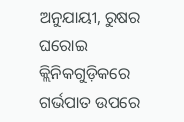ଅନୁଯାୟୀ, ରୁଷର ଘରୋଇ କ୍ଲିନିକଗୁଡ଼ିକରେ ଗର୍ଭପାତ ଉପରେ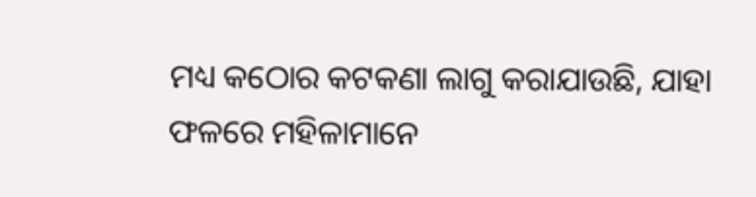ମଧ୍ୟ କଠୋର କଟକଣା ଲାଗୁ କରାଯାଉଛି, ଯାହା ଫଳରେ ମହିଳାମାନେ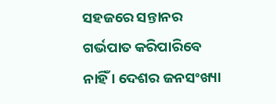ସହଜରେ ସନ୍ତାନର ଗର୍ଭପାତ କରିପାରିବେ ନାହିଁ । ଦେଶର ଜନସଂଖ୍ୟା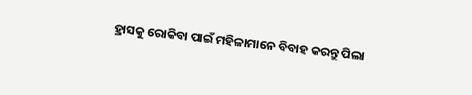ହ୍ରାସକୁ ରୋକିବା ପାଇଁ ମହିଳାମାନେ ବିବାହ କରନ୍ତୁ ପିଲା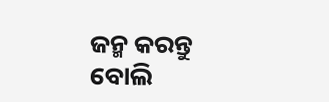ଜନ୍ମ କରନ୍ତୁ ବୋଲି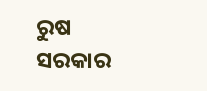ରୁଷ ସରକାର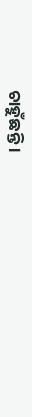ଚାହୁଁଛନ୍ତି ।